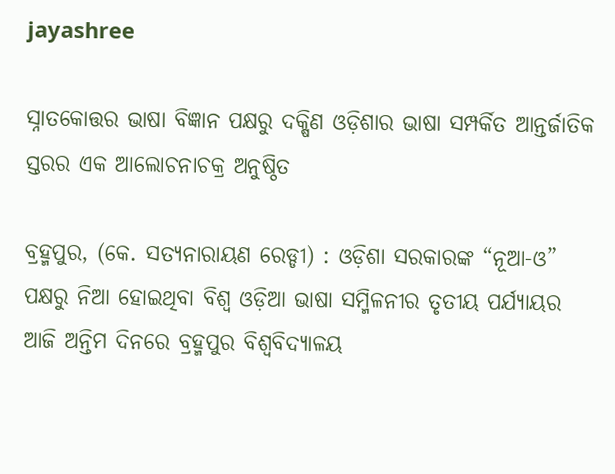jayashree

ସ୍ନାତକୋତ୍ତର ଭାଷା ବିଜ୍ଞାନ ପକ୍ଷରୁ ଦକ୍ଷିଣ ଓଡ଼ିଶାର ଭାଷା ସମ୍ପର୍କିତ ଆନ୍ତର୍ଜାତିକ ସ୍ତରର ଏକ ଆଲୋଚନାଚକ୍ର ଅନୁଷ୍ଠିତ

ବ୍ରହ୍ମପୁର, (କେ. ସତ୍ୟନାରାୟଣ ରେଡ୍ଡୀ) : ଓଡ଼ିଶା ସରକାରଙ୍କ “ନୂଆ-ଓ” ପକ୍ଷରୁ ନିଆ ହୋଇଥିବା ବିଶ୍ଵ ଓଡ଼ିଆ ଭାଷା ସମ୍ମିଳନୀର ତୃତୀୟ ପର୍ଯ୍ୟାୟର ଆଜି ଅନ୍ତିମ ଦିନରେ ବ୍ରହ୍ମପୁର ବିଶ୍ଵବିଦ୍ୟାଳୟ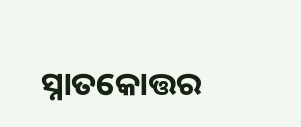ସ୍ନାତକୋତ୍ତର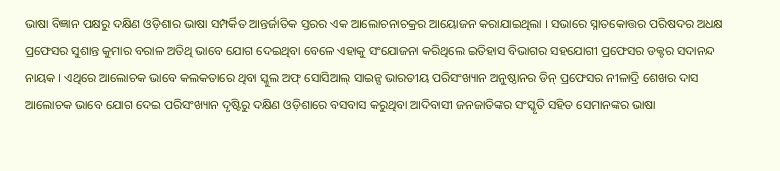ଭାଷା ବିଜ୍ଞାନ ପକ୍ଷରୁ ଦକ୍ଷିଣ ଓଡ଼ିଶାର ଭାଷା ସମ୍ପର୍କିତ ଆନ୍ତର୍ଜାତିକ ସ୍ତରର ଏକ ଆଲୋଚନାଚକ୍ରର ଆୟୋଜନ କରାଯାଇଥିଲା । ସଭାରେ ସ୍ନାତକୋତ୍ତର ପରିଷଦର ଅଧକ୍ଷ ପ୍ରଫେସର ସୁଶାନ୍ତ କୁମାର ବରାଳ ଅତିଥି ଭାବେ ଯୋଗ ଦେଇଥିବା ବେଳେ ଏହାକୁ ସଂଯୋଜନା କରିଥିଲେ ଇତିହାସ ବିଭାଗର ସହଯୋଗୀ ପ୍ରଫେସର ଡକ୍ଟର ସଦାନନ୍ଦ ନାୟକ । ଏଥିରେ ଆଲୋଚକ ଭାବେ କଲକତାରେ ଥିବା ସ୍କୁଲ ଅଫ୍‌ ସୋସିଆଲ୍‌ ସାଇନ୍ସ ଭାରତୀୟ ପରିସଂଖ୍ୟାନ ଅନୁଷ୍ଠାନର ଡିନ୍ ପ୍ରଫେସର ନୀଳାଦ୍ରି ଶେଖର ଦାସ ଆଲୋଚକ ଭାବେ ଯୋଗ ଦେଇ ପରିସଂଖ୍ୟାନ ଦୃଷ୍ଟିରୁ ଦକ୍ଷିଣ ଓଡ଼ିଶାରେ ବସବାସ କରୁଥିବା ଆଦିବାସୀ ଜନଜାତିଙ୍କର ସଂସ୍କୃତି ସହିତ ସେମାନଙ୍କର ଭାଷା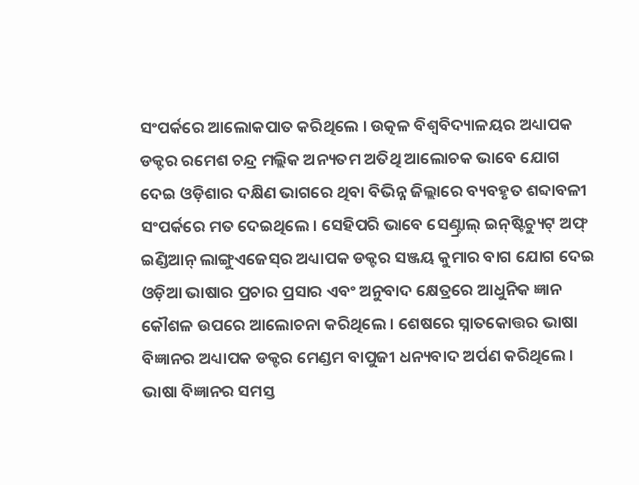ସଂପର୍କରେ ଆଲୋକପାତ କରିଥିଲେ । ଉତ୍କଳ ବିଶ୍ଵବିଦ୍ୟାଳୟର ଅଧ୍ୟାପକ ଡକ୍ଟର ରମେଶ ଚନ୍ଦ୍ର ମଲ୍ଲିକ ଅନ୍ୟତମ ଅତିଥି ଆଲୋଚକ ଭାବେ ଯୋଗ ଦେଇ ଓଡ଼ିଶାର ଦକ୍ଷିଣ ଭାଗରେ ଥିବା ବିଭିନ୍ନ ଜିଲ୍ଲାରେ ବ୍ୟବହୃତ ଶବ୍ଦାବଳୀ ସଂପର୍କରେ ମତ ଦେଇଥିଲେ । ସେହିପରି ଭାବେ ସେଣ୍ଟ୍ରାଲ୍‌ ଇନ୍‌ଷ୍ଟିଚ୍ୟୁଟ୍‌ ଅଫ୍‌ ଇଣ୍ଡିଆନ୍‌ ଲାଙ୍ଗୁଏଜେସ୍‌ର ଅଧ୍ୟାପକ ଡକ୍ଟର ସଞ୍ଜୟ କୁମାର ବାଗ ଯୋଗ ଦେଇ ଓଡ଼ିଆ ଭାଷାର ପ୍ରଚାର ପ୍ରସାର ଏବଂ ଅନୁବାଦ କ୍ଷେତ୍ରରେ ଆଧୁନିକ ଜ୍ଞାନ କୌଶଳ ଉପରେ ଆଲୋଚନା କରିଥିଲେ । ଶେଷରେ ସ୍ନାତକୋତ୍ତର ଭାଷା ବିଜ୍ଞାନର ଅଧ୍ୟାପକ ଡକ୍ଟର ମେଣ୍ଡମ ବାପୁଜୀ ଧନ୍ୟବାଦ ଅର୍ପଣ କରିଥିଲେ । ଭାଷା ବିଜ୍ଞାନର ସମସ୍ତ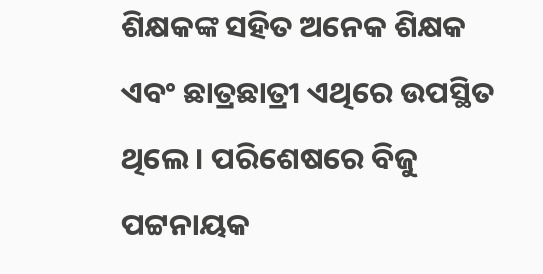ଶିକ୍ଷକଙ୍କ ସହିତ ଅନେକ ଶିକ୍ଷକ ଏବଂ ଛାତ୍ରଛାତ୍ରୀ ଏଥିରେ ଉପସ୍ଥିତ ଥିଲେ । ପରିଶେଷରେ ବିଜୁ ପଟ୍ଟନାୟକ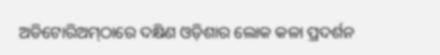ଅଡିଟୋରିଅମ୍‌ଠାରେ ଦକ୍ଷିଣ ଓଡ଼ିଶାର ଲୋକ କଳା ପ୍ରଦର୍ଶନ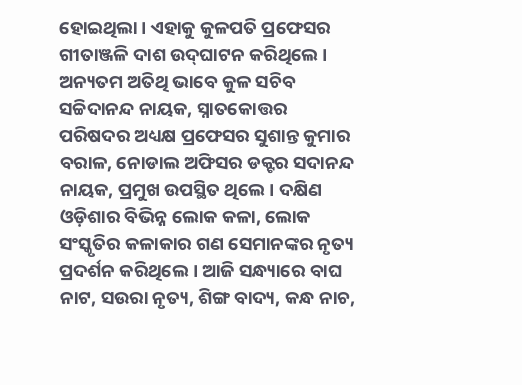ହୋଇଥିଲା । ଏହାକୁ କୁଳପତି ପ୍ରଫେସର ଗୀତାଞ୍ଜଳି ଦାଶ ଉଦ୍‌ଘାଟନ କରିଥିଲେ । ଅନ୍ୟତମ ଅତିଥି ଭାବେ କୁଳ ସଚିବ ସଚ୍ଚିଦାନନ୍ଦ ନାୟକ, ସ୍ନାତକୋତ୍ତର ପରିଷଦର ଅଧ୍ୟକ୍ଷ ପ୍ରଫେସର ସୁଶାନ୍ତ କୁମାର ବରାଳ, ନୋଡାଲ ଅଫିସର ଡକ୍ଟର ସଦାନନ୍ଦ ନାୟକ, ପ୍ରମୁଖ ଉପସ୍ଥିତ ଥିଲେ । ଦକ୍ଷିଣ ଓଡ଼ିଶାର ବିଭିନ୍ନ ଲୋକ କଳା, ଲୋକ ସଂସ୍କୃତିର କଳାକାର ଗଣ ସେମାନଙ୍କର ନୃତ୍ୟ ପ୍ରଦର୍ଶନ କରିଥିଲେ । ଆଜି ସନ୍ଧ୍ୟାରେ ବାଘ ନାଟ, ସଉରା ନୃତ୍ୟ, ଶିଙ୍ଗ ବାଦ୍ୟ, କନ୍ଧ ନାଚ,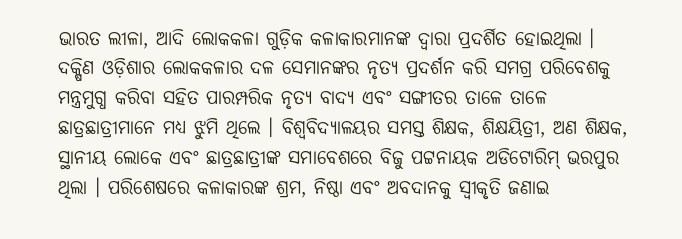ଭାରତ ଲୀଳା, ଆଦି ଲୋକକଳା ଗୁଡ଼ିକ କଳାକାରମାନଙ୍କ ଦ୍ଵାରା ପ୍ରଦର୍ଶିତ ହୋଇଥିଲା । ଦକ୍ଷିଣ ଓଡ଼ିଶାର ଲୋକକଳାର ଦଳ ସେମାନଙ୍କର ନୃତ୍ୟ ପ୍ରଦର୍ଶନ କରି ସମଗ୍ର ପରିବେଶକୁ ମନ୍ତ୍ରମୁଗ୍ଧ କରିବା ସହିତ ପାରମ୍ପରିକ ନୃତ୍ୟ ବାଦ୍ୟ ଏବଂ ସଙ୍ଗୀତର ତାଳେ ତାଳେ ଛାତ୍ରଛାତ୍ରୀମାନେ ମଧ୍ୟ ଝୁମି ଥିଲେ । ବିଶ୍ୱବିଦ୍ୟାଳୟର ସମସ୍ତ ଶିକ୍ଷକ, ଶିକ୍ଷୟିତ୍ରୀ, ଅଣ ଶିକ୍ଷକ, ସ୍ଥାନୀୟ ଲୋକେ ଏବଂ ଛାତ୍ରଛାତ୍ରୀଙ୍କ ସମାବେଶରେ ବିଜୁ ପଟ୍ଟନାୟକ ଅଡିଟୋରିମ୍ ଭରପୁର ଥିଲା । ପରିଶେଷରେ କଳାକାରଙ୍କ ଶ୍ରମ, ନିଷ୍ଠା ଏବଂ ଅବଦାନକୁ ସ୍ଵୀକୃତି ଜଣାଇ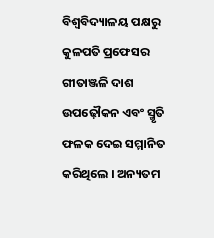ବିଶ୍ଵବିଦ୍ୟାଳୟ ପକ୍ଷରୁ କୁଳପତି ପ୍ରଫେସର ଗୀତାଞ୍ଜଳି ଦାଶ ଉପଢ଼ୌକନ ଏବଂ ସ୍ମୃତି ଫଳକ ଦେଇ ସମ୍ମାନିତ କରିଥିଲେ । ଅନ୍ୟତମ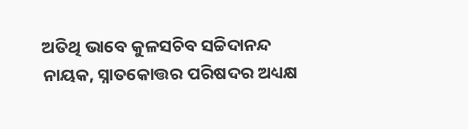ଅତିଥି ଭାବେ କୁଳସଚିବ ସଚ୍ଚିଦାନନ୍ଦ ନାୟକ, ସ୍ନାତକୋତ୍ତର ପରିଷଦର ଅଧ୍ୟକ୍ଷ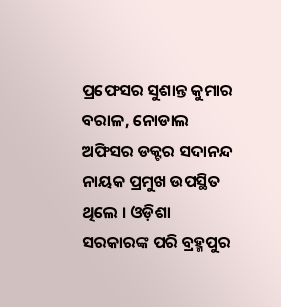ପ୍ରଫେସର ସୁଶାନ୍ତ କୁମାର ବରାଳ, ନୋଡାଲ ଅଫିସର ଡକ୍ଟର ସଦାନନ୍ଦ ନାୟକ ପ୍ରମୁଖ ଉପସ୍ଥିତ ଥିଲେ । ଓଡ଼ିଶା ସରକାରଙ୍କ ପରି ବ୍ରହ୍ମପୁର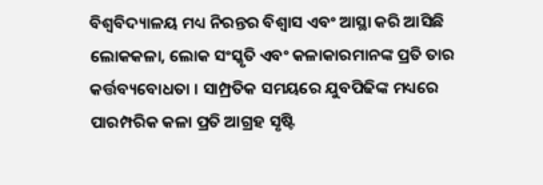ବିଶ୍ଵବିଦ୍ୟାଳୟ ମଧ୍ୟ ନିରନ୍ତର ବିଶ୍ୱାସ ଏବଂ ଆସ୍ଥା କରି ଆସିଛି ଲୋକକଳା, ଲୋକ ସଂସ୍କୃତି ଏବଂ କଳାକାରମାନଙ୍କ ପ୍ରତି ତାର କର୍ତ୍ତବ୍ୟବୋଧତା । ସାମ୍ପ୍ରତିକ ସମୟରେ ଯୁବପିଢିଙ୍କ ମଧ୍ୟରେ ପାରମ୍ପରିକ କଳା ପ୍ରତି ଆଗ୍ରହ ସୃଷ୍ଟି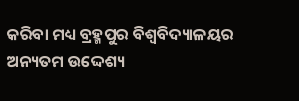କରିବା ମଧ୍ୟ ବ୍ରହ୍ମପୁର ବିଶ୍ଵବିଦ୍ୟାଳୟର ଅନ୍ୟତମ ଉଦ୍ଦେଶ୍ୟ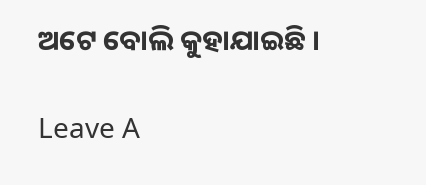ଅଟେ ବୋଲି କୁହାଯାଇଛି ।

Leave A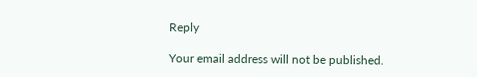Reply

Your email address will not be published.